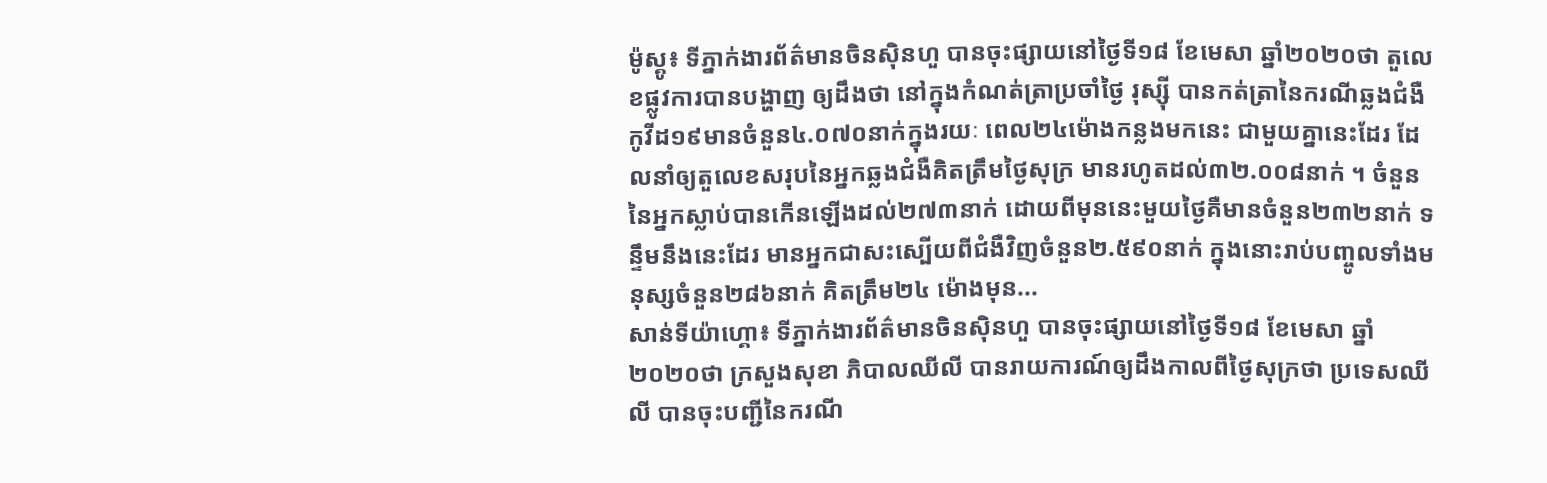ម៉ូស្គូ៖ ទីភ្នាក់ងារព័ត៌មានចិនស៊ិនហួ បានចុះផ្សាយនៅថ្ងៃទី១៨ ខែមេសា ឆ្នាំ២០២០ថា តួលេខផ្លូវការបានបង្ហាញ ឲ្យដឹងថា នៅក្នុងកំណត់ត្រាប្រចាំថ្ងៃ រុស្ស៊ី បានកត់ត្រានៃករណីឆ្លងជំងឺកូវីដ១៩មានចំនួន៤.០៧០នាក់ក្នុងរយៈ ពេល២៤ម៉ោងកន្លងមកនេះ ជាមួយគ្នានេះដែរ ដែលនាំឲ្យតួលេខសរុបនៃអ្នកឆ្លងជំងឺគិតត្រឹមថ្ងៃសុក្រ មានរហូតដល់៣២.០០៨នាក់ ។ ចំនួននៃអ្នកស្លាប់បានកើនឡើងដល់២៧៣នាក់ ដោយពីមុននេះមួយថ្ងៃគឺមានចំនួន២៣២នាក់ ទន្ទឹមនឹងនេះដែរ មានអ្នកជាសះស្បើយពីជំងឺវិញចំនួន២.៥៩០នាក់ ក្នុងនោះរាប់បញ្ចូលទាំងមនុស្សចំនួន២៨៦នាក់ គិតត្រឹម២៤ ម៉ោងមុន...
សាន់ទីយ៉ាហ្គោ៖ ទីភ្នាក់ងារព័ត៌មានចិនស៊ិនហួ បានចុះផ្សាយនៅថ្ងៃទី១៨ ខែមេសា ឆ្នាំ២០២០ថា ក្រសួងសុខា ភិបាលឈីលី បានរាយការណ៍ឲ្យដឹងកាលពីថ្ងៃសុក្រថា ប្រទេសឈីលី បានចុះបញ្ជីនៃករណី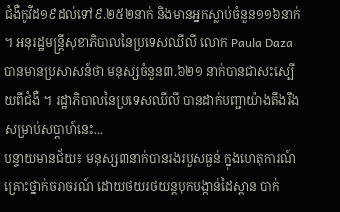ជំងឺកូវីដ១៩ដល់ទៅ៩.២៥២នាក់ និងមានអ្នកស្លាប់ចំនួន១១៦នាក់ ។ អនុរដ្ឋមន្ត្រីសុខាភិបាលនៃប្រទេសឈីលី លោក Paula Daza បានមានប្រសាសន៍ថា មនុស្សចំនួន៣.៦២១ នាក់បានជាសះស្បើយពីជំងឺ ។ រដ្ឋាភិបាលនៃប្រទេសឈីលី បានដាក់បញ្ជាយ៉ាងតឹងរឹងសម្រាប់សប្តាហ៍នេះ...
បន្ទាយមានជ័យ៖ មនុស្ស៣នាក់បានរងរបួសធ្ងន់ ក្នុងហេតុការណ៍គ្រោះថ្នាក់ចរាចរណ៍ ដោយថយរថយន្តបុកបង្កាន់ដៃស្ពាន បាក់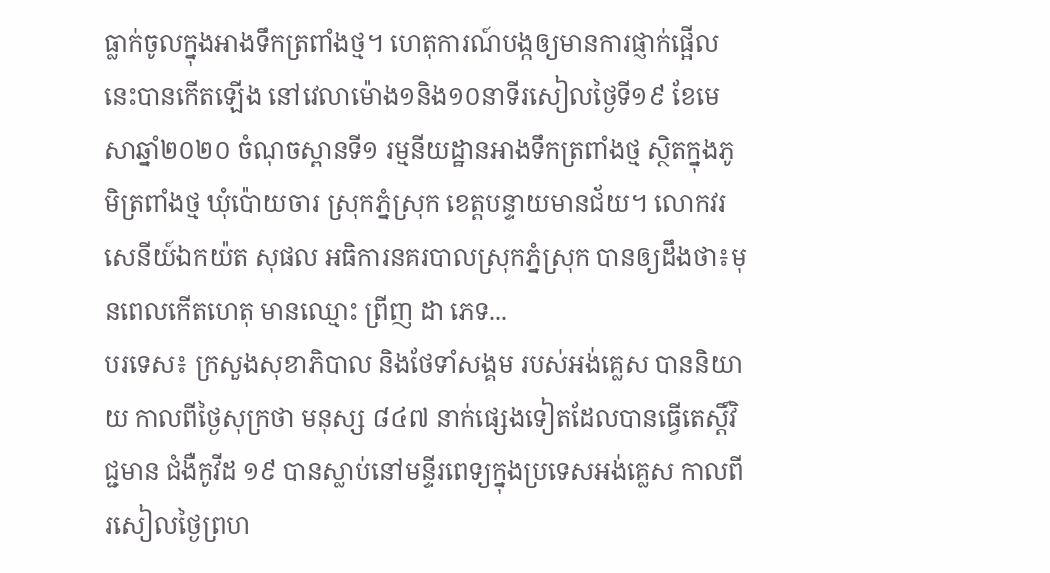ធ្លាក់ចូលក្នុងអាងទឹកត្រពាំងថ្ម។ ហេតុការណ៍បង្កឲ្យមានការផ្ញាក់ផ្អើលនេះបានកើតឡើង នៅវេលាម៉ោង១និង១០នាទីរសៀលថ្ងៃទី១៩ ខែមេសាឆ្នាំ២០២០ ចំណុចស្ពានទី១ រម្មនីយដ្ឋានអាងទឹកត្រពាំងថ្ម ស្ថិតក្នុងភូមិត្រពាំងថ្ម ឃុំប៉ោយចារ ស្រុកភ្នំស្រុក ខេត្តបន្ទាយមានជ័យ។ លោកវរសេនីយ៍ឯកយ៉ត សុផល អធិការនគរបាលស្រុកភ្នំស្រុក បានឲ្យដឹងថា៖មុនពេលកើតហេតុ មានឈ្មោះ ព្រីញ ដា ភេទ...
បរទេស៖ ក្រសួងសុខាភិបាល និងថែទាំសង្គម របស់អង់គ្លេស បាននិយាយ កាលពីថ្ងៃសុក្រថា មនុស្ស ៨៤៧ នាក់ផ្សេងទៀតដែលបានធ្វើតេស្តិ៍វិជ្ជមាន ជំងឺកូវីដ ១៩ បានស្លាប់នៅមន្ទីរពេទ្យក្នុងប្រទេសអង់គ្លេស កាលពីរសៀលថ្ងៃព្រហ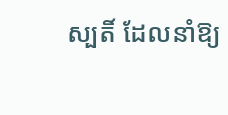ស្បតិ៍ ដែលនាំឱ្យ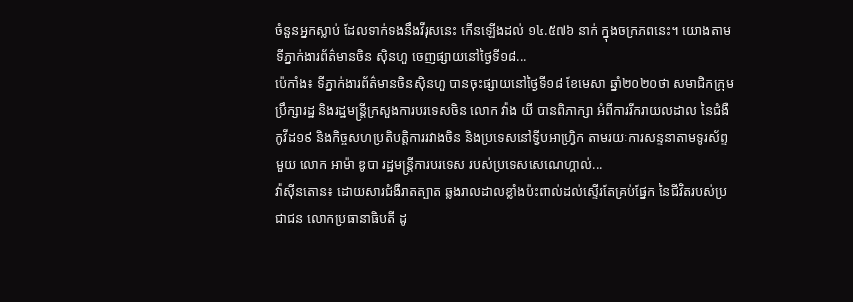ចំនួនអ្នកស្លាប់ ដែលទាក់ទងនឹងវីរុសនេះ កើនឡើងដល់ ១៤.៥៧៦ នាក់ ក្នុងចក្រភពនេះ។ យោងតាមទីភ្នាក់ងារព័ត៌មានចិន ស៊ិនហួ ចេញផ្សាយនៅថ្ងៃទី១៨...
ប៉េកាំង៖ ទីភ្នាក់ងារព័ត៌មានចិនស៊ិនហួ បានចុះផ្សាយនៅថ្ងៃទី១៨ ខែមេសា ឆ្នាំ២០២០ថា សមាជិកក្រុមប្រឹក្សារដ្ឋ និងរដ្ឋមន្ត្រីក្រសួងការបរទេសចិន លោក វ៉ាង យី បានពិភាក្សា អំពីការរីករាយលដាល នៃជំងឺកូវីដ១៩ និងកិច្ចសហប្រតិបត្តិការរវាងចិន និងប្រទេសនៅទ្វីបអាហ្វ្រិក តាមរយៈការសន្ទនាតាមទូរស័ព្ទមួយ លោក អាម៉ា ឌូបា រដ្ឋមន្ត្រីការបរទេស របស់ប្រទេសសេណេហ្គាល់...
វ៉ាស៊ីនតោន៖ ដោយសារជំងឺរាតត្បាត ឆ្លងរាលដាលខ្លាំងប៉ះពាល់ដល់ស្ទើរតែគ្រប់ផ្នែក នៃជីវិតរបស់ប្រជាជន លោកប្រធានាធិបតី ដូ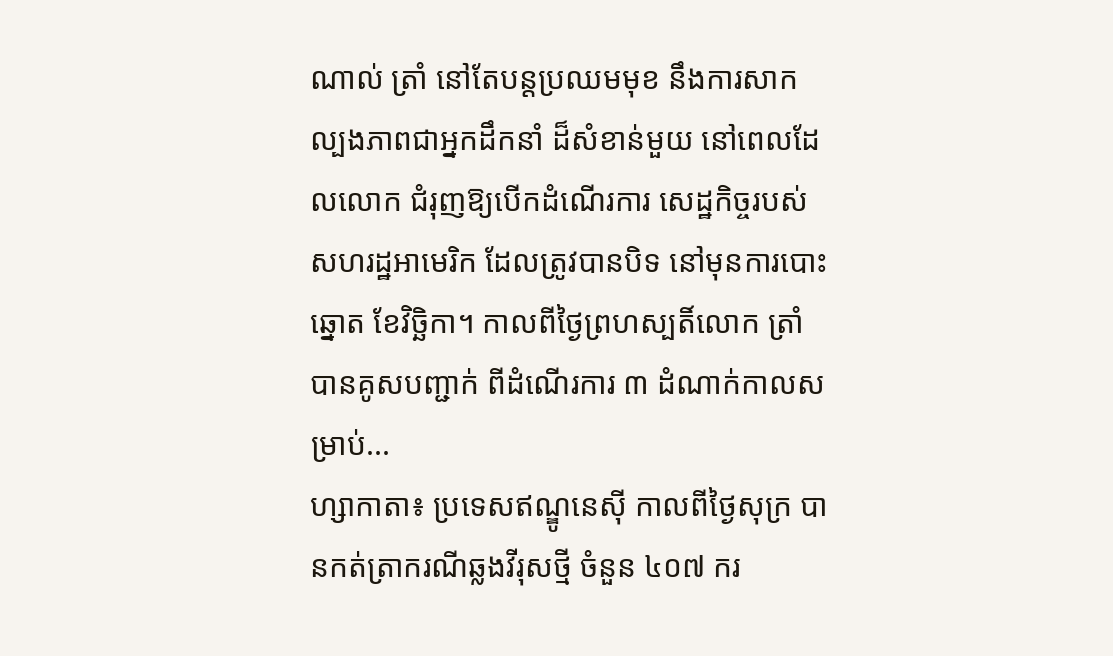ណាល់ ត្រាំ នៅតែបន្តប្រឈមមុខ នឹងការសាកល្បងភាពជាអ្នកដឹកនាំ ដ៏សំខាន់មួយ នៅពេលដែលលោក ជំរុញឱ្យបើកដំណើរការ សេដ្ឋកិច្ចរបស់សហរដ្ឋអាមេរិក ដែលត្រូវបានបិទ នៅមុនការបោះឆ្នោត ខែវិច្ឆិកា។ កាលពីថ្ងៃព្រហស្បតិ៍លោក ត្រាំ បានគូសបញ្ជាក់ ពីដំណើរការ ៣ ដំណាក់កាលសម្រាប់...
ហ្សាកាតា៖ ប្រទេសឥណ្ឌូនេស៊ី កាលពីថ្ងៃសុក្រ បានកត់ត្រាករណីឆ្លងវីរុសថ្មី ចំនួន ៤០៧ ករ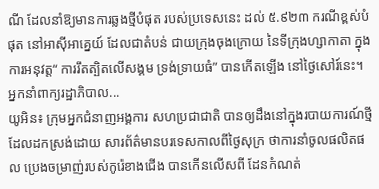ណី ដែលនាំឱ្យមានការឆ្លងថ្មីបំផុត របស់ប្រទេសនេះ ដល់ ៥.៩២៣ ករណីខ្ពស់បំផុត នៅអាស៊ីអាគ្នេយ៍ ដែលជាតំបន់ ជាយក្រុងចុងក្រោយ នៃទីក្រុងហ្សាកាតា ក្នុងការអនុវត្ត“ ការរឹតត្បិតលើសង្គម ទ្រង់ទ្រាយធំ” បានកើតឡើង នៅថ្ងៃសៅរ៍នេះ។ អ្នកនាំពាក្យរដ្ឋាភិបាល...
យូអិន៖ ក្រុមអ្នកជំនាញអង្គការ សហប្រជាជាតិ បានឲ្យដឹងនៅក្នុងរបាយការណ៍ថ្មី ដែលដកស្រង់ដោយ សារព័ត៌មានបរទេសកាលពីថ្ងៃសុក្រ ថាការនាំចូលផលិតផល ប្រេងចម្រាញ់របស់កូរ៉េខាងជើង បានកេីនលើសពី ដែនកំណត់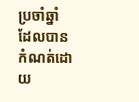ប្រចាំឆ្នាំ ដែលបានកំណត់ដោយ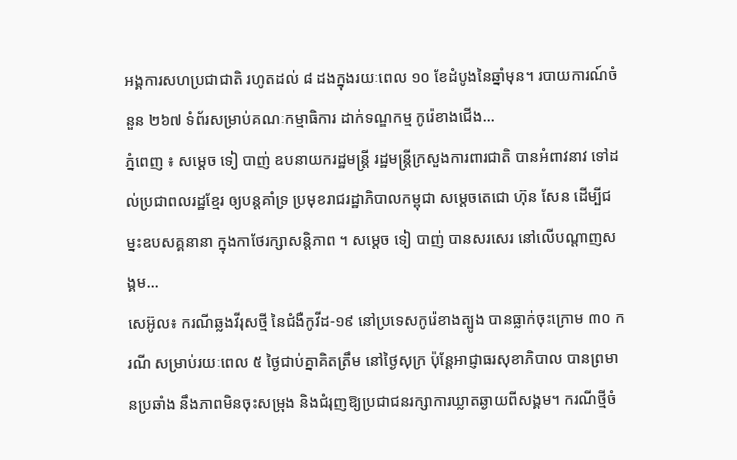អង្គការសហប្រជាជាតិ រហូតដល់ ៨ ដងក្នុងរយៈពេល ១០ ខែដំបូងនៃឆ្នាំមុន។ របាយការណ៍ចំនួន ២៦៧ ទំព័រសម្រាប់គណៈកម្មាធិការ ដាក់ទណ្ឌកម្ម កូរ៉េខាងជើង...
ភ្នំពេញ ៖ សម្ដេច ទៀ បាញ់ ឧបនាយករដ្ឋមន្ដ្រី រដ្ឋមន្ដ្រីក្រសួងការពារជាតិ បានអំពាវនាវ ទៅដល់ប្រជាពលរដ្ឋខ្មែរ ឲ្យបន្តគាំទ្រ ប្រមុខរាជរដ្ឋាភិបាលកម្ពុជា សម្ដេចតេជោ ហ៊ុន សែន ដើម្បីជម្នះឧបសគ្គនានា ក្នុងកាថែរក្សាសន្ដិភាព ។ សម្ដេច ទៀ បាញ់ បានសរសេរ នៅលេីបណ្ដាញសង្គម...
សេអ៊ូល៖ ករណីឆ្លងវីរុសថ្មី នៃជំងឺកូវីដ-១៩ នៅប្រទេសកូរ៉េខាងត្បូង បានធ្លាក់ចុះក្រោម ៣០ ករណី សម្រាប់រយៈពេល ៥ ថ្ងៃជាប់គ្នាគិតត្រឹម នៅថ្ងៃសុក្រ ប៉ុន្តែអាជ្ញាធរសុខាភិបាល បានព្រមានប្រឆាំង នឹងភាពមិនចុះសម្រុង និងជំរុញឱ្យប្រជាជនរក្សាការឃ្លាតឆ្ងាយពីសង្គម។ ករណីថ្មីចំ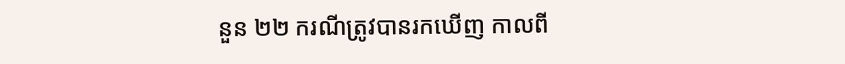នួន ២២ ករណីត្រូវបានរកឃើញ កាលពី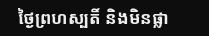ថ្ងៃព្រហស្បតិ៍ និងមិនផ្លា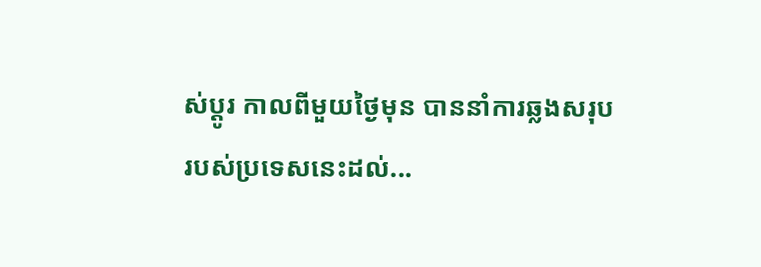ស់ប្តូរ កាលពីមួយថ្ងៃមុន បាននាំការឆ្លងសរុបរបស់ប្រទេសនេះដល់...